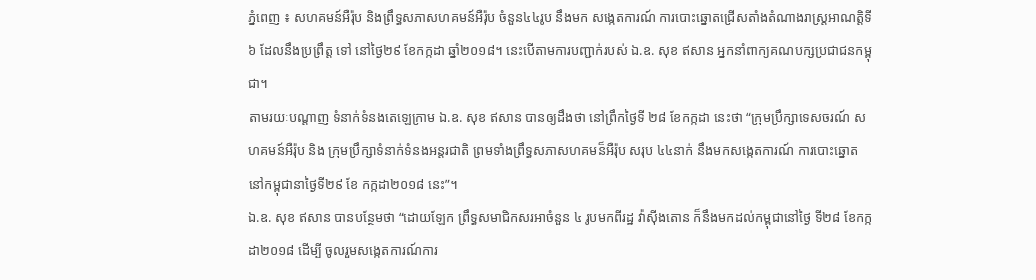ភ្នំពេញ ៖ សហគមន៍អឺរ៉ុប និងព្រឹទ្ធសភាសហគមន៍អឺរ៉ុប ចំនួន៤៤រូប នឹងមក សង្កេតការណ៍ ការបោះឆ្នោតជ្រើសតាំងតំណាងរាស្ត្រអាណតិ្តទី៦ ដែលនឹងប្រព្រឹត្ត ទៅ នៅថ្ងៃ២៩ ខែកក្កដា ឆ្នាំ២០១៨។ នេះបើតាមការបញ្ជាក់របស់ ឯ.ឧ. សុខ ឥសាន អ្នកនាំពាក្យគណបក្សប្រជាជនកម្ពុជា។
តាមរយៈបណ្ដាញ ទំនាក់ទំនងតេឡេក្រាម ឯ.ឧ. សុខ ឥសាន បានឲ្យដឹងថា នៅព្រឹកថ្ងៃទី ២៨ ខែកក្កដា នេះថា “ក្រុមប្រឹក្សាទេសចរណ៍ សហគមន៍អឺរ៉ុប និង ក្រុមប្រឹក្សាទំនាក់ទំនងអន្តរជាតិ ព្រមទាំងព្រឹទ្ធសភាសហគមន៏អឺរ៉ុប សរុប ៤៤នាក់ នឹងមកសង្កេតការណ៍ ការបោះឆ្នោត នៅកម្ពុជានាថ្ងៃទី២៩ ខែ កក្កដា២០១៨ នេះ”។
ឯ.ឧ. សុខ ឥសាន បានបន្ថែមថា “ដោយឡែក ព្រឹទ្ធសមាជិកសរអាចំនួន ៤ រូបមកពីរដ្ឋ វ៉ាស៊ីងតោន ក៏នឹងមកដល់កម្ពុជានៅថ្ងៃ ទី២៨ ខែកក្កដា២០១៨ ដើម្បី ចូលរួមសង្កេតការណ៍ការ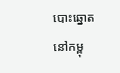បោះឆ្នោតនៅកម្ពុ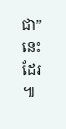ជា”នេះដែរ ៕